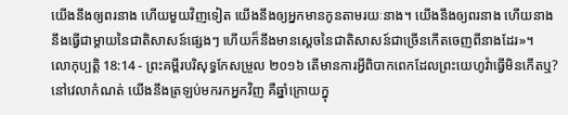យើងនឹងឲ្យពរនាង ហើយមួយវិញទៀត យើងនឹងឲ្យអ្នកមានកូនតាមរយៈនាង។ យើងនឹងឲ្យពរនាង ហើយនាងនឹងធ្វើជាម្តាយនៃជាតិសាសន៍ផ្សេងៗ ហើយក៏នឹងមានស្តេចនៃជាតិសាសន៍ជាច្រើនកើតចេញពីនាងដែរ»។
លោកុប្បត្តិ 18:14 - ព្រះគម្ពីរបរិសុទ្ធកែសម្រួល ២០១៦ តើមានការអ្វីពិបាកពេកដែលព្រះយេហូវ៉ាធ្វើមិនកើតឬ? នៅវេលាកំណត់ យើងនឹងត្រឡប់មករកអ្នកវិញ គឺឆ្នាំក្រោយក្នុ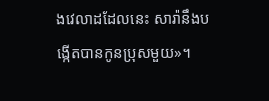ងវេលាដដែលនេះ សារ៉ានឹងបង្កើតបានកូនប្រុសមួយ»។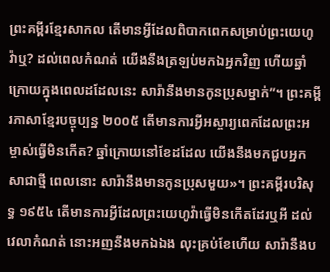ព្រះគម្ពីរខ្មែរសាកល តើមានអ្វីដែលពិបាកពេកសម្រាប់ព្រះយេហូវ៉ាឬ? ដល់ពេលកំណត់ យើងនឹងត្រឡប់មកឯអ្នកវិញ ហើយឆ្នាំក្រោយក្នុងពេលដដែលនេះ សារ៉ានឹងមានកូនប្រុសម្នាក់”។ ព្រះគម្ពីរភាសាខ្មែរបច្ចុប្បន្ន ២០០៥ តើមានការអ្វីអស្ចារ្យពេកដែលព្រះអម្ចាស់ធ្វើមិនកើត? ឆ្នាំក្រោយនៅខែដដែល យើងនឹងមកជួបអ្នកសាជាថ្មី ពេលនោះ សារ៉ានឹងមានកូនប្រុសមួយ»។ ព្រះគម្ពីរបរិសុទ្ធ ១៩៥៤ តើមានការអ្វីដែលព្រះយេហូវ៉ាធ្វើមិនកើតដែរឬអី ដល់វេលាកំណត់ នោះអញនឹងមកឯឯង លុះគ្រប់ខែហើយ សារ៉ានឹងប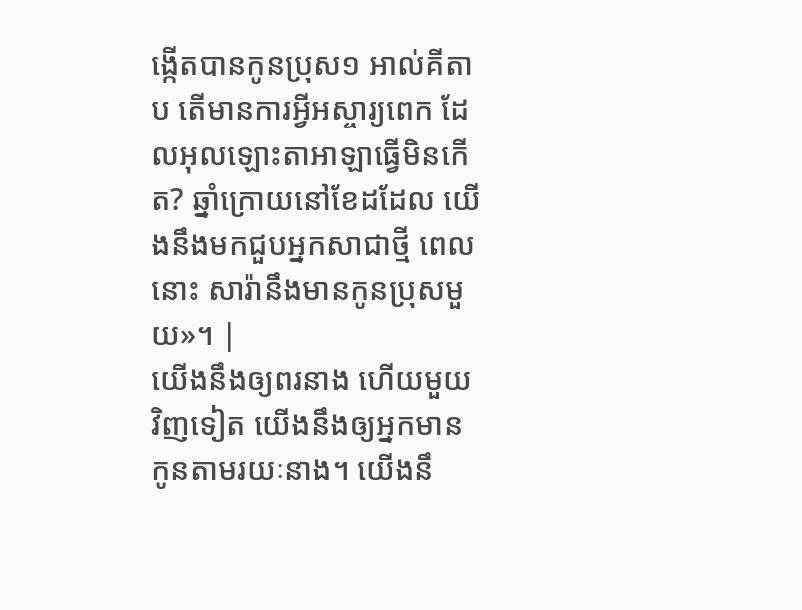ង្កើតបានកូនប្រុស១ អាល់គីតាប តើមានការអ្វីអស្ចារ្យពេក ដែលអុលឡោះតាអាឡាធ្វើមិនកើត? ឆ្នាំក្រោយនៅខែដដែល យើងនឹងមកជួបអ្នកសាជាថ្មី ពេលនោះ សារ៉ានឹងមានកូនប្រុសមួយ»។ |
យើងនឹងឲ្យពរនាង ហើយមួយវិញទៀត យើងនឹងឲ្យអ្នកមានកូនតាមរយៈនាង។ យើងនឹ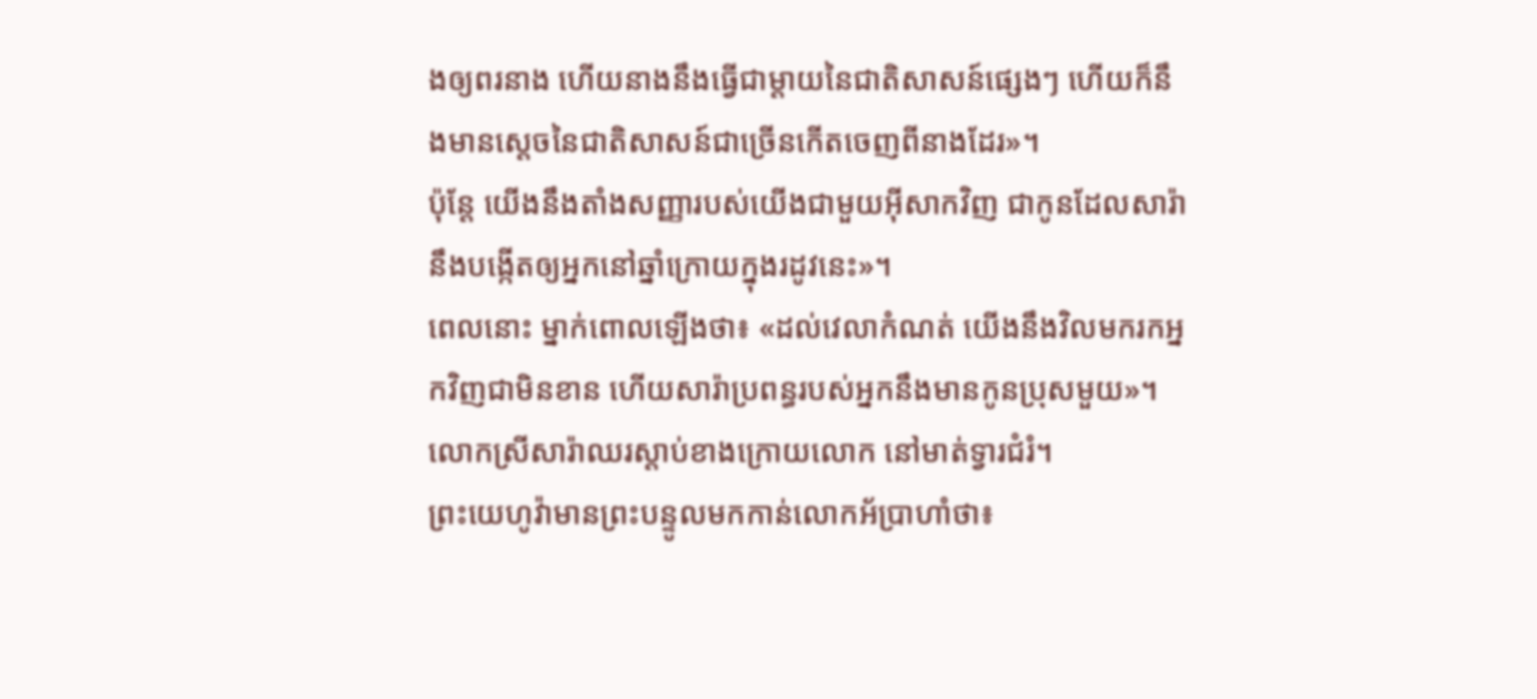ងឲ្យពរនាង ហើយនាងនឹងធ្វើជាម្តាយនៃជាតិសាសន៍ផ្សេងៗ ហើយក៏នឹងមានស្តេចនៃជាតិសាសន៍ជាច្រើនកើតចេញពីនាងដែរ»។
ប៉ុន្ដែ យើងនឹងតាំងសញ្ញារបស់យើងជាមួយអ៊ីសាកវិញ ជាកូនដែលសារ៉ានឹងបង្កើតឲ្យអ្នកនៅឆ្នាំក្រោយក្នុងរដូវនេះ»។
ពេលនោះ ម្នាក់ពោលឡើងថា៖ «ដល់វេលាកំណត់ យើងនឹងវិលមករកអ្នកវិញជាមិនខាន ហើយសារ៉ាប្រពន្ធរបស់អ្នកនឹងមានកូនប្រុសមួយ»។ លោកស្រីសារ៉ាឈរស្ដាប់ខាងក្រោយលោក នៅមាត់ទ្វារជំរំ។
ព្រះយេហូវ៉ាមានព្រះបន្ទូលមកកាន់លោកអ័ប្រាហាំថា៖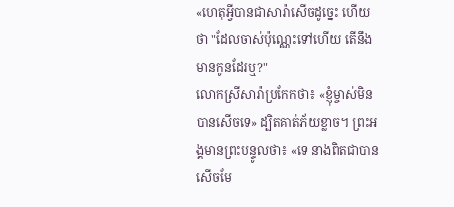«ហេតុអ្វីបានជាសារ៉ាសើចដូច្នេះ ហើយថា "ដែលចាស់ប៉ុណ្ណេះទៅហើយ តើនឹងមានកូនដែរឬ?"
លោកស្រីសារ៉ាប្រកែកថា៖ «ខ្ញុំម្ចាស់មិនបានសើចទេ» ដ្បិតគាត់ភ័យខ្លាច។ ព្រះអង្គមានព្រះបន្ទូលថា៖ «ទេ នាងពិតជាបានសើចមែ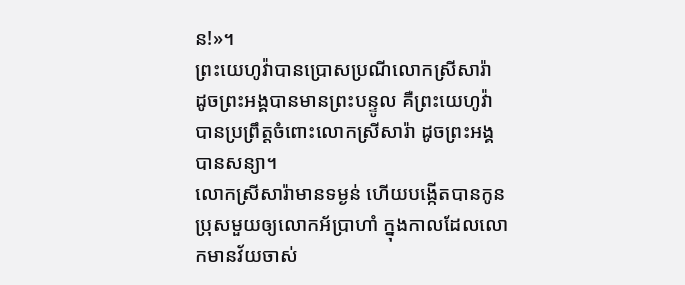ន!»។
ព្រះយេហូវ៉ាបានប្រោសប្រណីលោកស្រីសារ៉ា ដូចព្រះអង្គបានមានព្រះបន្ទូល គឺព្រះយេហូវ៉ាបានប្រព្រឹត្តចំពោះលោកស្រីសារ៉ា ដូចព្រះអង្គបានសន្យា។
លោកស្រីសារ៉ាមានទម្ងន់ ហើយបង្កើតបានកូនប្រុសមួយឲ្យលោកអ័ប្រាហាំ ក្នុងកាលដែលលោកមានវ័យចាស់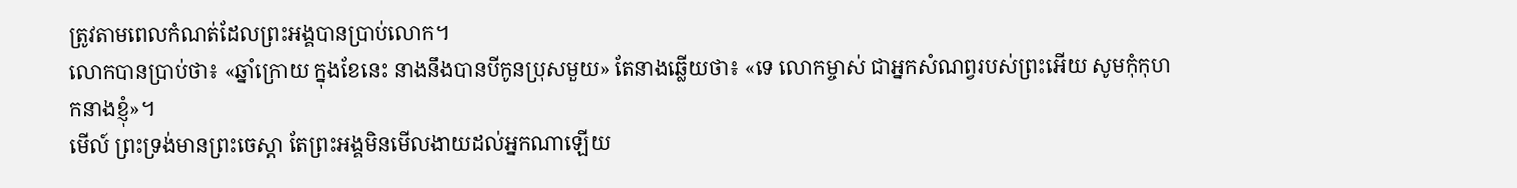ត្រូវតាមពេលកំណត់ដែលព្រះអង្គបានប្រាប់លោក។
លោកបានប្រាប់ថា៖ «ឆ្នាំក្រោយ ក្នុងខែនេះ នាងនឹងបានបីកូនប្រុសមួយ» តែនាងឆ្លើយថា៖ «ទេ លោកម្ចាស់ ជាអ្នកសំណព្វរបស់ព្រះអើយ សូមកុំកុហកនាងខ្ញុំ»។
មើល៍ ព្រះទ្រង់មានព្រះចេស្តា តែព្រះអង្គមិនមើលងាយដល់អ្នកណាឡើយ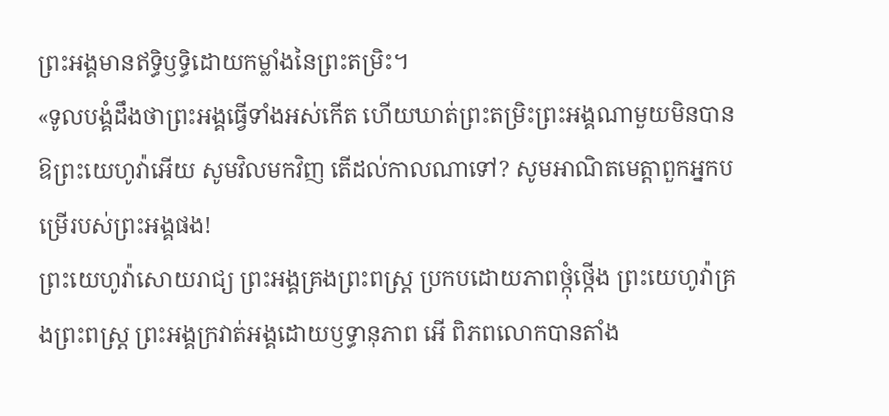ព្រះអង្គមានឥទ្ធិឫទ្ធិដោយកម្លាំងនៃព្រះតម្រិះ។
«ទូលបង្គំដឹងថាព្រះអង្គធ្វើទាំងអស់កើត ហើយឃាត់ព្រះតម្រិះព្រះអង្គណាមួយមិនបាន
ឱព្រះយេហូវ៉ាអើយ សូមវិលមកវិញ តើដល់កាលណាទៅ? សូមអាណិតមេត្តាពួកអ្នកបម្រើរបស់ព្រះអង្គផង!
ព្រះយេហូវ៉ាសោយរាជ្យ ព្រះអង្គគ្រងព្រះពស្ដ្រ ប្រកបដោយភាពថ្កុំថ្កើង ព្រះយេហូវ៉ាគ្រងព្រះពស្ដ្រ ព្រះអង្គក្រវាត់អង្គដោយឫទ្ធានុភាព អើ ពិភពលោកបានតាំង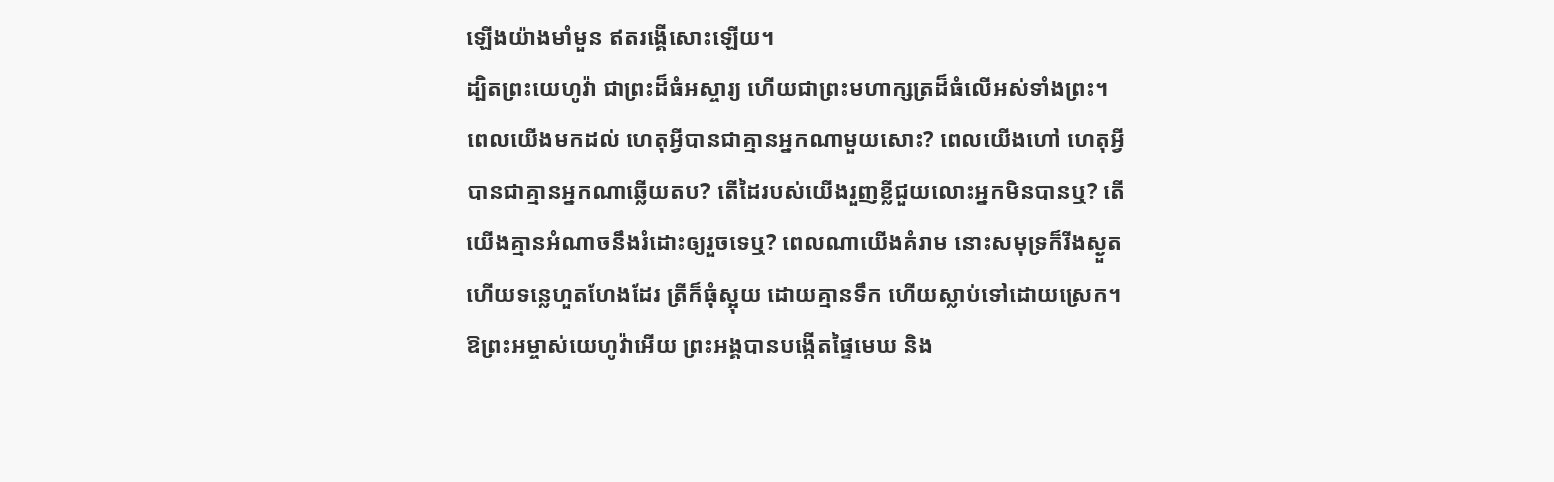ឡើងយ៉ាងមាំមួន ឥតរង្គើសោះឡើយ។
ដ្បិតព្រះយេហូវ៉ា ជាព្រះដ៏ធំអស្ចារ្យ ហើយជាព្រះមហាក្សត្រដ៏ធំលើអស់ទាំងព្រះ។
ពេលយើងមកដល់ ហេតុអ្វីបានជាគ្មានអ្នកណាមួយសោះ? ពេលយើងហៅ ហេតុអ្វីបានជាគ្មានអ្នកណាឆ្លើយតប? តើដៃរបស់យើងរួញខ្លីជួយលោះអ្នកមិនបានឬ? តើយើងគ្មានអំណាចនឹងរំដោះឲ្យរួចទេឬ? ពេលណាយើងគំរាម នោះសមុទ្រក៏រីងស្ងួត ហើយទន្លេហួតហែងដែរ ត្រីក៏ធុំស្អុយ ដោយគ្មានទឹក ហើយស្លាប់ទៅដោយស្រេក។
ឱព្រះអម្ចាស់យេហូវ៉ាអើយ ព្រះអង្គបានបង្កើតផ្ទៃមេឃ និង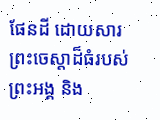ផែនដី ដោយសារព្រះចេស្តាដ៏ធំរបស់ព្រះអង្គ និង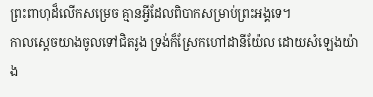ព្រះពាហុដ៏លើកសម្រេច គ្មានអ្វីដែលពិបាកសម្រាប់ព្រះអង្គទេ។
កាលស្ដេចយាងចូលទៅជិតរូង ទ្រង់ក៏ស្រែកហៅដានីយ៉ែល ដោយសំឡេងយ៉ាង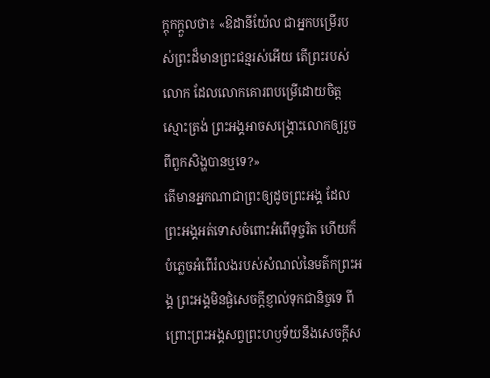ក្ដុកក្ដួលថា៖ «ឱដានីយ៉ែល ជាអ្នកបម្រើរបស់ព្រះដ៏មានព្រះជន្មរស់អើយ តើព្រះរបស់លោក ដែលលោកគោរពបម្រើដោយចិត្តស្មោះត្រង់ ព្រះអង្គអាចសង្គ្រោះលោកឲ្យរួចពីពួកសិង្ហបានឬទេ?»
តើមានអ្នកណាជាព្រះឲ្យដូចព្រះអង្គ ដែលព្រះអង្គអត់ទោសចំពោះអំពើទុច្ចរិត ហើយក៏បំភ្លេចអំពើរំលងរបស់សំណល់នៃមត៌កព្រះអង្គ ព្រះអង្គមិនផ្ងំសេចក្ដីខ្ញាល់ទុកជានិច្ចទេ ពីព្រោះព្រះអង្គសព្វព្រះហឫទ័យនឹងសេចក្ដីស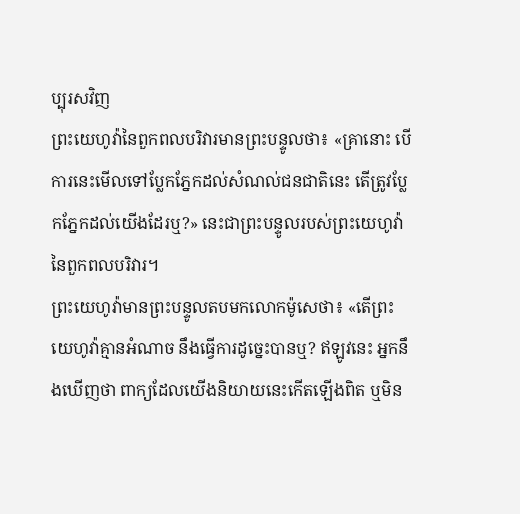ប្បុរសវិញ
ព្រះយេហូវ៉ានៃពួកពលបរិវារមានព្រះបន្ទូលថា៖ «គ្រានោះ បើការនេះមើលទៅប្លែកភ្នែកដល់សំណល់ជនជាតិនេះ តើត្រូវប្លែកភ្នែកដល់យើងដែរឬ?» នេះជាព្រះបន្ទូលរបស់ព្រះយេហូវ៉ានៃពួកពលបរិវារ។
ព្រះយេហូវ៉ាមានព្រះបន្ទូលតបមកលោកម៉ូសេថា៖ «តើព្រះយេហូវ៉ាគ្មានអំណាច នឹងធ្វើការដូច្នេះបានឬ? ឥឡូវនេះ អ្នកនឹងឃើញថា ពាក្យដែលយើងនិយាយនេះកើតឡើងពិត ឬមិន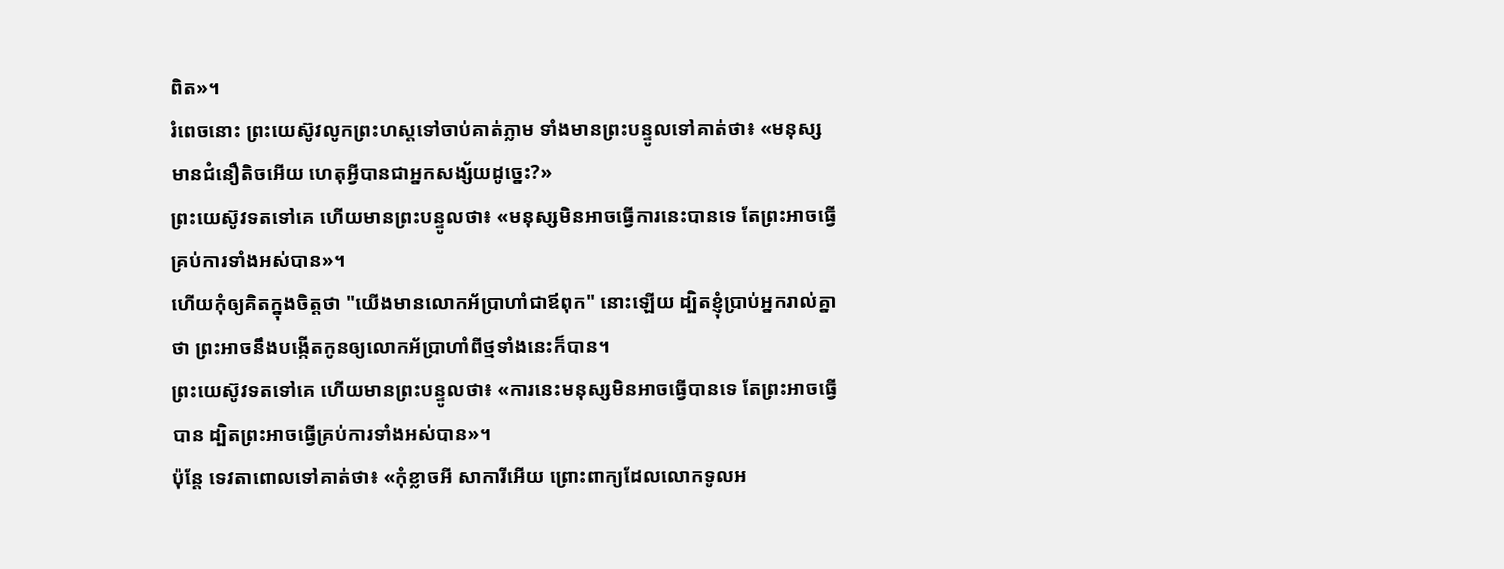ពិត»។
រំពេចនោះ ព្រះយេស៊ូវលូកព្រះហស្តទៅចាប់គាត់ភ្លាម ទាំងមានព្រះបន្ទូលទៅគាត់ថា៖ «មនុស្សមានជំនឿតិចអើយ ហេតុអ្វីបានជាអ្នកសង្ស័យដូច្នេះ?»
ព្រះយេស៊ូវទតទៅគេ ហើយមានព្រះបន្ទូលថា៖ «មនុស្សមិនអាចធ្វើការនេះបានទេ តែព្រះអាចធ្វើគ្រប់ការទាំងអស់បាន»។
ហើយកុំឲ្យគិតក្នុងចិត្តថា "យើងមានលោកអ័ប្រាហាំជាឪពុក" នោះឡើយ ដ្បិតខ្ញុំប្រាប់អ្នករាល់គ្នាថា ព្រះអាចនឹងបង្កើតកូនឲ្យលោកអ័ប្រាហាំពីថ្មទាំងនេះក៏បាន។
ព្រះយេស៊ូវទតទៅគេ ហើយមានព្រះបន្ទូលថា៖ «ការនេះមនុស្សមិនអាចធ្វើបានទេ តែព្រះអាចធ្វើបាន ដ្បិតព្រះអាចធ្វើគ្រប់ការទាំងអស់បាន»។
ប៉ុន្តែ ទេវតាពោលទៅគាត់ថា៖ «កុំខ្លាចអី សាការីអើយ ព្រោះពាក្យដែលលោកទូលអ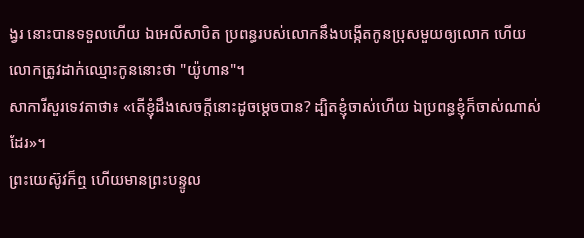ង្វរ នោះបានទទួលហើយ ឯអេលីសាបិត ប្រពន្ធរបស់លោកនឹងបង្កើតកូនប្រុសមួយឲ្យលោក ហើយលោកត្រូវដាក់ឈ្មោះកូននោះថា "យ៉ូហាន"។
សាការីសួរទេវតាថា៖ «តើខ្ញុំដឹងសេចក្តីនោះដូចម្តេចបាន? ដ្បិតខ្ញុំចាស់ហើយ ឯប្រពន្ធខ្ញុំក៏ចាស់ណាស់ដែរ»។
ព្រះយេស៊ូវក៏ឮ ហើយមានព្រះបន្ទូល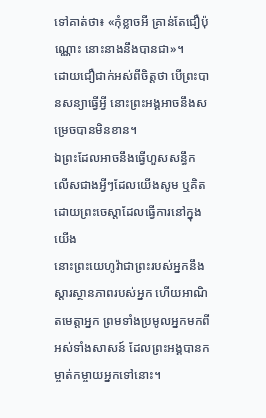ទៅគាត់ថា៖ «កុំខ្លាចអី គ្រាន់តែជឿប៉ុណ្ណោះ នោះនាងនឹងបានជា»។
ដោយជឿជាក់អស់ពីចិត្តថា បើព្រះបានសន្យាធ្វើអ្វី នោះព្រះអង្គអាចនឹងសម្រេចបានមិនខាន។
ឯព្រះដែលអាចនឹងធ្វើហួសសន្ធឹក លើសជាងអ្វីៗដែលយើងសូម ឬគិត ដោយព្រះចេស្តាដែលធ្វើការនៅក្នុងយើង
នោះព្រះយេហូវ៉ាជាព្រះរបស់អ្នកនឹងស្ដារស្ថានភាពរបស់អ្នក ហើយអាណិតមេត្តាអ្នក ព្រមទាំងប្រមូលអ្នកមកពីអស់ទាំងសាសន៍ ដែលព្រះអង្គបានកម្ចាត់កម្ចាយអ្នកទៅនោះ។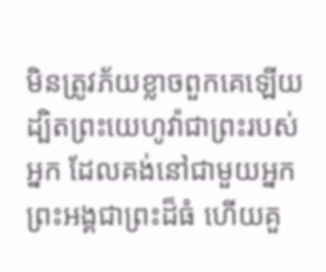មិនត្រូវភ័យខ្លាចពួកគេឡើយ ដ្បិតព្រះយេហូវ៉ាជាព្រះរបស់អ្នក ដែលគង់នៅជាមួយអ្នក ព្រះអង្គជាព្រះដ៏ធំ ហើយគួ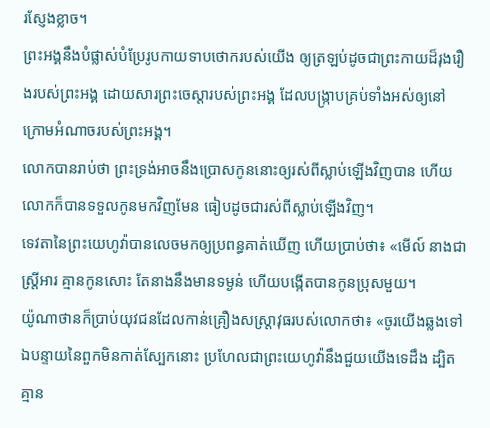រស្ញែងខ្លាច។
ព្រះអង្គនឹងបំផ្លាស់បំប្រែរូបកាយទាបថោករបស់យើង ឲ្យត្រឡប់ដូចជាព្រះកាយដ៏រុងរឿងរបស់ព្រះអង្គ ដោយសារព្រះចេស្តារបស់ព្រះអង្គ ដែលបង្ក្រាបគ្រប់ទាំងអស់ឲ្យនៅក្រោមអំណាចរបស់ព្រះអង្គ។
លោកបានរាប់ថា ព្រះទ្រង់អាចនឹងប្រោសកូននោះឲ្យរស់ពីស្លាប់ឡើងវិញបាន ហើយលោកក៏បានទទួលកូនមកវិញមែន ធៀបដូចជារស់ពីស្លាប់ឡើងវិញ។
ទេវតានៃព្រះយេហូវ៉ាបានលេចមកឲ្យប្រពន្ធគាត់ឃើញ ហើយប្រាប់ថា៖ «មើល៍ នាងជាស្ត្រីអារ គ្មានកូនសោះ តែនាងនឹងមានទម្ងន់ ហើយបង្កើតបានកូនប្រុសមួយ។
យ៉ូណាថានក៏ប្រាប់យុវជនដែលកាន់គ្រឿងសស្ត្រាវុធរបស់លោកថា៖ «ចូរយើងឆ្លងទៅឯបន្ទាយនៃពួកមិនកាត់ស្បែកនោះ ប្រហែលជាព្រះយេហូវ៉ានឹងជួយយើងទេដឹង ដ្បិតគ្មាន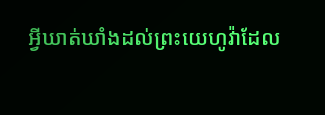អ្វីឃាត់ឃាំងដល់ព្រះយេហូវ៉ាដែល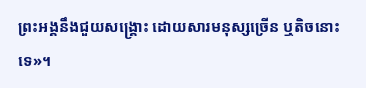ព្រះអង្គនឹងជួយសង្គ្រោះ ដោយសារមនុស្សច្រើន ឬតិចនោះទេ»។